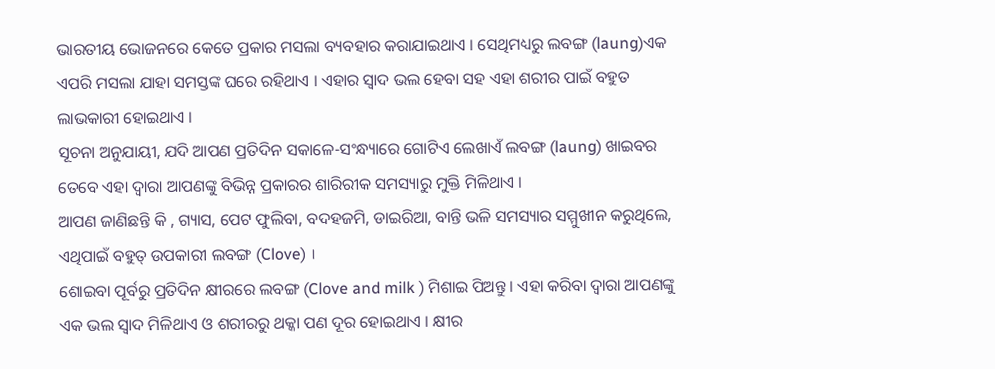ଭାରତୀୟ ଭୋଜନରେ କେତେ ପ୍ରକାର ମସଲା ବ୍ୟବହାର କରାଯାଇଥାଏ । ସେଥିମଧ୍ୟରୁ ଲବଙ୍ଗ (laung)ଏକ ଏପରି ମସଲା ଯାହା ସମସ୍ତଙ୍କ ଘରେ ରହିଥାଏ । ଏହାର ସ୍ୱାଦ ଭଲ ହେବା ସହ ଏହା ଶରୀର ପାଇଁ ବହୁତ ଲାଭକାରୀ ହୋଇଥାଏ ।
ସୂଚନା ଅନୁଯାୟୀ, ଯଦି ଆପଣ ପ୍ରତିଦିନ ସକାଳେ-ସଂନ୍ଧ୍ୟାରେ ଗୋଟିଏ ଲେଖାଏଁ ଲବଙ୍ଗ (laung) ଖାଇବର ତେବେ ଏହା ଦ୍ୱାରା ଆପଣଙ୍କୁ ବିଭିନ୍ନ ପ୍ରକାରର ଶାରିରୀକ ସମସ୍ୟାରୁ ମୁକ୍ତି ମିଳିଥାଏ ।
ଆପଣ ଜାଣିଛନ୍ତି କି , ଗ୍ୟାସ, ପେଟ ଫୁଲିବା, ବଦହଜମି, ଡାଇରିଆ, ବାନ୍ତି ଭଳି ସମସ୍ୟାର ସମ୍ମୁଖୀନ କରୁଥିଲେ, ଏଥିପାଇଁ ବହୁତ୍ ଉପକାରୀ ଲବଙ୍ଗ (Clove) ।
ଶୋଇବା ପୂର୍ବରୁ ପ୍ରତିଦିନ କ୍ଷୀରରେ ଲବଙ୍ଗ (Clove and milk ) ମିଶାଇ ପିଅନ୍ତୁ । ଏହା କରିବା ଦ୍ୱାରା ଆପଣଙ୍କୁ ଏକ ଭଲ ସ୍ୱାଦ ମିଳିଥାଏ ଓ ଶରୀରରୁ ଥକ୍କା ପଣ ଦୂର ହୋଇଥାଏ । କ୍ଷୀର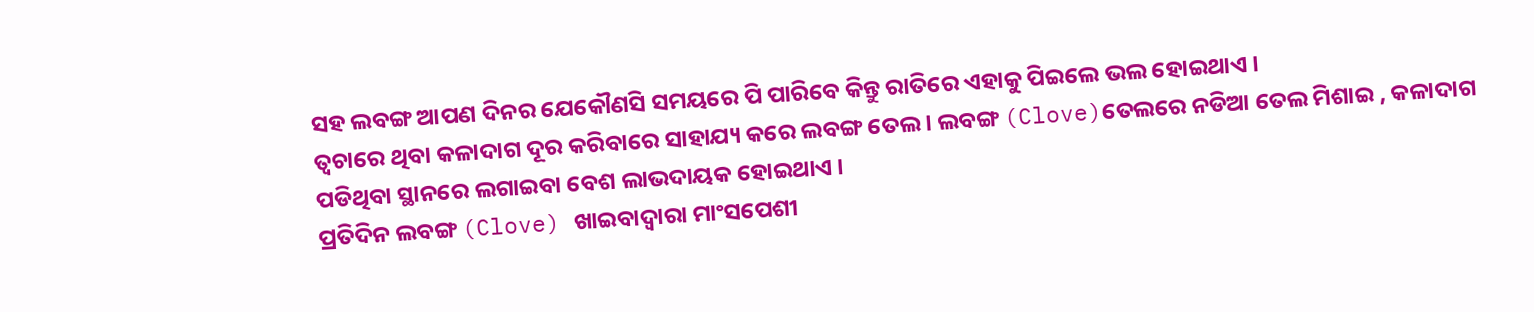ସହ ଲବଙ୍ଗ ଆପଣ ଦିନର ଯେକୌଣସି ସମୟରେ ପି ପାରିବେ କିନ୍ତୁ ରାତିରେ ଏହାକୁ ପିଇଲେ ଭଲ ହୋଇଥାଏ ।
ତ୍ୱଚାରେ ଥିବା କଳାଦାଗ ଦୂର କରିବାରେ ସାହାଯ୍ୟ କରେ ଲବଙ୍ଗ ତେଲ । ଲବଙ୍ଗ (Clove)ତେଲରେ ନଡିଆ ତେଲ ମିଶାଇ , କଳାଦାଗ ପଡିଥିବା ସ୍ଥାନରେ ଲଗାଇବା ବେଶ ଲାଭଦାୟକ ହୋଇଥାଏ ।
ପ୍ରତିଦିନ ଲବଙ୍ଗ (Clove) ଖାଇବାଦ୍ୱାରା ମାଂସପେଶୀ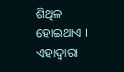ଶିଥିଳ ହୋଇଥାଏ । ଏହାଦ୍ୱାରା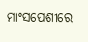ମାଂସପେଶୀରେ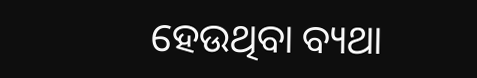ହେଉଥିବା ବ୍ୟଥା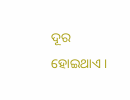ଦୂର ହୋଇଥାଏ ।